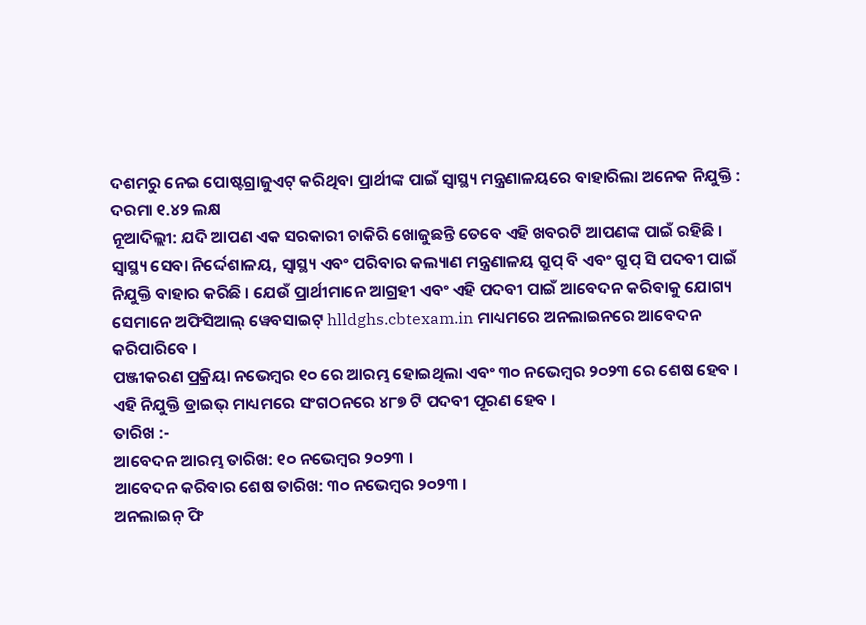ଦଶମରୁ ନେଇ ପୋଷ୍ଟଗ୍ରାଜୁଏଟ୍ କରିଥିବା ପ୍ରାର୍ଥୀଙ୍କ ପାଇଁ ସ୍ୱାସ୍ଥ୍ୟ ମନ୍ତ୍ରଣାଳୟରେ ବାହାରିଲା ଅନେକ ନିଯୁକ୍ତି : ଦରମା ୧.୪୨ ଲକ୍ଷ
ନୂଆଦିଲ୍ଲୀ: ଯଦି ଆପଣ ଏକ ସରକାରୀ ଚାକିରି ଖୋଜୁଛନ୍ତି ତେବେ ଏହି ଖବରଟି ଆପଣଙ୍କ ପାଇଁ ରହିଛି । ସ୍ୱାସ୍ଥ୍ୟ ସେବା ନିର୍ଦ୍ଦେଶାଳୟ, ସ୍ୱାସ୍ଥ୍ୟ ଏବଂ ପରିବାର କଲ୍ୟାଣ ମନ୍ତ୍ରଣାଳୟ ଗ୍ରୁପ୍ ବି ଏବଂ ଗ୍ରୁପ୍ ସି ପଦବୀ ପାଇଁ ନିଯୁକ୍ତି ବାହାର କରିଛି । ଯେଉଁ ପ୍ରାର୍ଥୀମାନେ ଆଗ୍ରହୀ ଏବଂ ଏହି ପଦବୀ ପାଇଁ ଆବେଦନ କରିବାକୁ ଯୋଗ୍ୟ ସେମାନେ ଅଫିସିଆଲ୍ ୱେବସାଇଟ୍ hlldghs.cbtexam.in ମାଧ୍ୟମରେ ଅନଲାଇନରେ ଆବେଦନ କରିପାରିବେ ।
ପଞ୍ଜୀକରଣ ପ୍ରକ୍ରିୟା ନଭେମ୍ବର ୧୦ ରେ ଆରମ୍ଭ ହୋଇଥିଲା ଏବଂ ୩୦ ନଭେମ୍ବର ୨୦୨୩ ରେ ଶେଷ ହେବ । ଏହି ନିଯୁକ୍ତି ଡ୍ରାଇଭ୍ ମାଧ୍ୟମରେ ସଂଗଠନରେ ୪୮୭ ଟି ପଦବୀ ପୂରଣ ହେବ ।
ତାରିଖ :-
ଆବେଦନ ଆରମ୍ଭ ତାରିଖ: ୧୦ ନଭେମ୍ବର ୨୦୨୩ ।
ଆବେଦନ କରିବାର ଶେଷ ତାରିଖ: ୩୦ ନଭେମ୍ବର ୨୦୨୩ ।
ଅନଲାଇନ୍ ଫି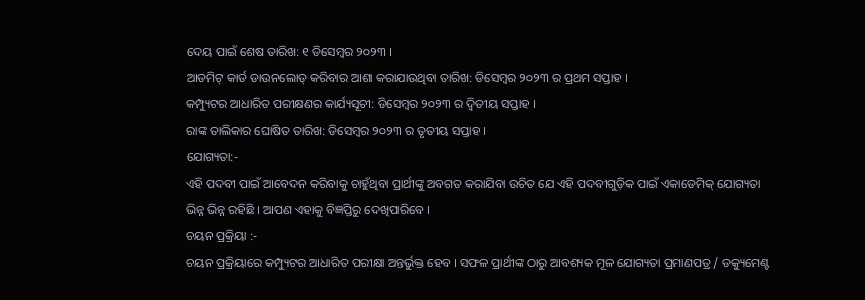ଦେୟ ପାଇଁ ଶେଷ ତାରିଖ: ୧ ଡିସେମ୍ବର ୨୦୨୩ ।
ଆଡମିଟ୍ କାର୍ଡ ଡାଉନଲୋଡ୍ କରିବାର ଆଶା କରାଯାଉଥିବା ତାରିଖ: ଡିସେମ୍ବର ୨୦୨୩ ର ପ୍ରଥମ ସପ୍ତାହ ।
କମ୍ପ୍ୟୁଟର ଆଧାରିତ ପରୀକ୍ଷଣର କାର୍ଯ୍ୟସୂଚୀ: ଡିସେମ୍ବର ୨୦୨୩ ର ଦ୍ୱିତୀୟ ସପ୍ତାହ ।
ରାଙ୍କ ତାଲିକାର ଘୋଷିତ ତାରିଖ: ଡିସେମ୍ବର ୨୦୨୩ ର ତୃତୀୟ ସପ୍ତାହ ।
ଯୋଗ୍ୟତା:-
ଏହି ପଦବୀ ପାଇଁ ଆବେଦନ କରିବାକୁ ଚାହୁଁଥିବା ପ୍ରାର୍ଥୀଙ୍କୁ ଅବଗତ କରାଯିବା ଉଚିତ ଯେ ଏହି ପଦବୀଗୁଡ଼ିକ ପାଇଁ ଏକାଡେମିକ୍ ଯୋଗ୍ୟତା ଭିନ୍ନ ଭିନ୍ନ ରହିଛି । ଆପଣ ଏହାକୁ ବିଜ୍ଞପ୍ତିରୁ ଦେଖିପାରିବେ ।
ଚୟନ ପ୍ରକ୍ରିୟା :-
ଚୟନ ପ୍ରକ୍ରିୟାରେ କମ୍ପ୍ୟୁଟର ଆଧାରିତ ପରୀକ୍ଷା ଅନ୍ତର୍ଭୁକ୍ତ ହେବ । ସଫଳ ପ୍ରାର୍ଥୀଙ୍କ ଠାରୁ ଆବଶ୍ୟକ ମୂଳ ଯୋଗ୍ୟତା ପ୍ରମାଣପତ୍ର / ଡକ୍ୟୁମେଣ୍ଟ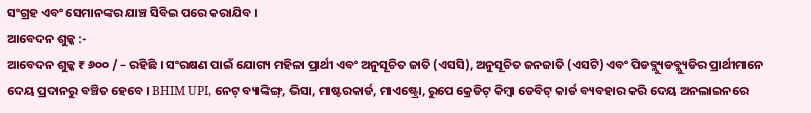ସଂଗ୍ରହ ଏବଂ ସେମାନଙ୍କର ଯାଞ୍ଚ ସିବିଇ ପରେ କରାଯିବ ।
ଆବେଦନ ଶୁଳ୍କ :-
ଆବେଦନ ଶୁଳ୍କ ₹ ୬୦୦ / – ରହିଛି । ସଂରକ୍ଷଣ ପାଇଁ ଯୋଗ୍ୟ ମହିଳା ପ୍ରାର୍ଥୀ ଏବଂ ଅନୁସୂଚିତ ଜାତି (ଏସସି), ଅନୁସୂଚିତ ଜନଜାତି (ଏସଟି) ଏବଂ ପିଡବ୍ଲ୍ୟୁଡବ୍ଲ୍ୟୁଡିର ପ୍ରାର୍ଥୀମାନେ ଦେୟ ପ୍ରଦାନରୁ ବଞ୍ଚିତ ହେବେ । BHIM UPI, ନେଟ୍ ବ୍ୟାଙ୍କିଙ୍ଗ୍, ଭିସା, ମାଷ୍ଟରକାର୍ଡ, ମାଏଷ୍ଟ୍ରୋ, ରୁପେ କ୍ରେଡିଟ୍ କିମ୍ବା ଡେବିଟ୍ କାର୍ଡ ବ୍ୟବହାର କରି ଦେୟ ଅନଲାଇନରେ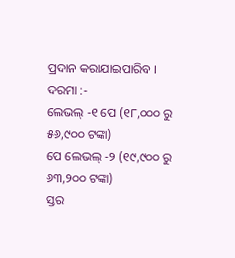ପ୍ରଦାନ କରାଯାଇପାରିବ ।
ଦରମା :-
ଲେଭଲ୍ -୧ ପେ (୧୮,୦୦୦ ରୁ ୫୬,୯୦୦ ଟଙ୍କା)
ପେ ଲେଭଲ୍ -୨ (୧୯,୯୦୦ ରୁ ୬୩,୨୦୦ ଟଙ୍କା)
ସ୍ତର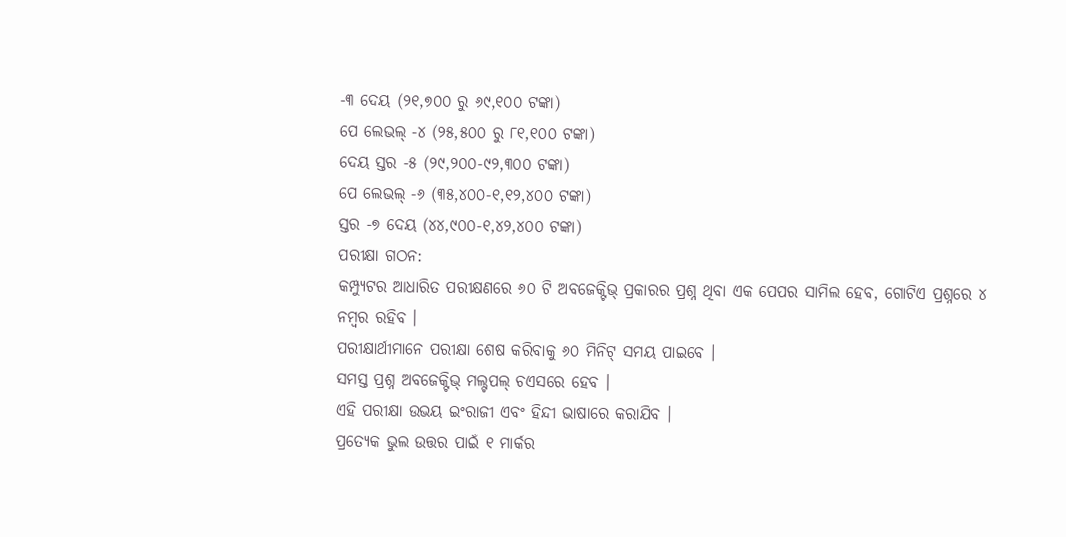-୩ ଦେୟ (୨୧,୭୦୦ ରୁ ୬୯,୧୦୦ ଟଙ୍କା)
ପେ ଲେଭଲ୍ -୪ (୨୫,୫୦୦ ରୁ ୮୧,୧୦୦ ଟଙ୍କା)
ଦେୟ ସ୍ତର -୫ (୨୯,୨୦୦-୯୨,୩୦୦ ଟଙ୍କା)
ପେ ଲେଭଲ୍ -୬ (୩୫,୪୦୦-୧,୧୨,୪୦୦ ଟଙ୍କା)
ସ୍ତର -୭ ଦେୟ (୪୪,୯୦୦-୧,୪୨,୪୦୦ ଟଙ୍କା)
ପରୀକ୍ଷା ଗଠନ:
କମ୍ପ୍ୟୁଟର ଆଧାରିତ ପରୀକ୍ଷଣରେ ୬୦ ଟି ଅବଜେକ୍ଟିଭ୍ ପ୍ରକାରର ପ୍ରଶ୍ନ ଥିବା ଏକ ପେପର ସାମିଲ ହେବ, ଗୋଟିଏ ପ୍ରଶ୍ନରେ ୪ ନମ୍ବର ରହିବ ।
ପରୀକ୍ଷାର୍ଥୀମାନେ ପରୀକ୍ଷା ଶେଷ କରିବାକୁ ୬୦ ମିନିଟ୍ ସମୟ ପାଇବେ ।
ସମସ୍ତ ପ୍ରଶ୍ନ ଅବଜେକ୍ଟିଭ୍ ମଲ୍ଟପଲ୍ ଚଏସରେ ହେବ ।
ଏହି ପରୀକ୍ଷା ଉଭୟ ଇଂରାଜୀ ଏବଂ ହିନ୍ଦୀ ଭାଷାରେ କରାଯିବ ।
ପ୍ରତ୍ୟେକ ଭୁଲ ଉତ୍ତର ପାଇଁ ୧ ମାର୍କର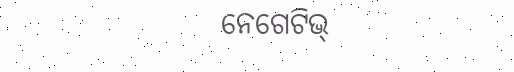ନେଗେଟିଭ୍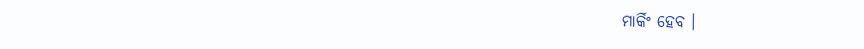ମାର୍କିଂ ହେବ ।